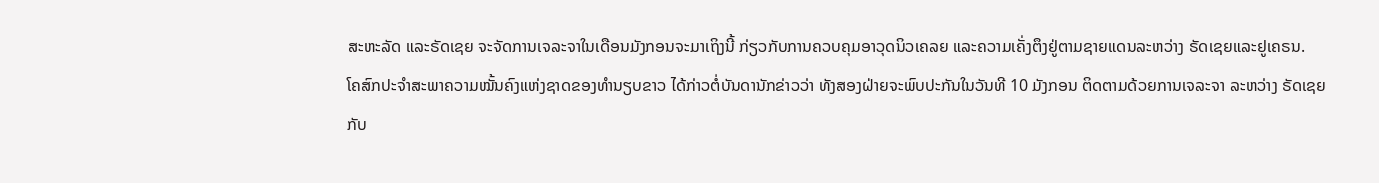ສະຫະລັດ ແລະຣັດເຊຍ ຈະຈັດການເຈລະຈາໃນເດືອນມັງກອນຈະມາເຖິງນີ້ ກ່ຽວກັບການຄວບຄຸມອາວຸດນິວເຄລຍ ແລະຄວາມເຄັ່ງຕຶງຢູ່ຕາມຊາຍແດນລະຫວ່າງ ຣັດເຊຍແລະຢູເຄຣນ.
ໂຄສົກປະຈຳສະພາຄວາມໝັ້ນຄົງແຫ່ງຊາດຂອງທຳນຽບຂາວ ໄດ້ກ່າວຕໍ່ບັນດານັກຂ່າວວ່າ ທັງສອງຝ່າຍຈະພົບປະກັນໃນວັນທີ 10 ມັງກອນ ຕິດຕາມດ້ວຍການເຈລະຈາ ລະຫວ່າງ ຣັດເຊຍກັບ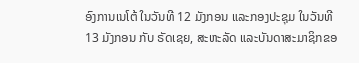ອົງການເນໂຕ້ ໃນວັນທີ 12 ມັງກອນ ແລະກອງປະຊຸມ ໃນວັນທີ 13 ມັງກອນ ກັບ ຣັດເຊຍ, ສະຫະລັດ ແລະບັນດາສະມາຊິກຂອ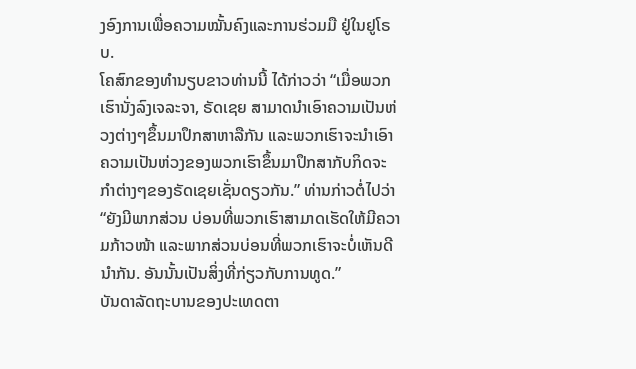ງອົງການເພື່ອຄວາມໝັ້ນຄົງແລະການຮ່ວມມື ຢູ່ໃນຢູໂຣບ.
ໂຄສົກຂອງທຳນຽບຂາວທ່ານນີ້ ໄດ້ກ່າວວ່າ “ເມື່ອພວກເຮົານັ່ງລົງເຈລະຈາ, ຣັດເຊຍ ສາມາດນຳເອົາຄວາມເປັນຫ່ວງຕ່າງໆຂຶ້ນມາປຶກສາຫາລືກັນ ແລະພວກເຮົາຈະນຳເອົາຄວາມເປັນຫ່ວງຂອງພວກເຮົາຂຶ້ນມາປຶກສາກັບກິດຈະກຳຕ່າງໆຂອງຣັດເຊຍເຊັ່ນດຽວກັນ.” ທ່ານກ່າວຕໍ່ໄປວ່າ “ຍັງມີພາກສ່ວນ ບ່ອນທີ່ພວກເຮົາສາມາດເຮັດໃຫ້ມີຄວາມກ້າວໜ້າ ແລະພາກສ່ວນບ່ອນທີ່ພວກເຮົາຈະບໍ່ເຫັນດີນຳກັນ. ອັນນັ້ນເປັນສິ່ງທີ່ກ່ຽວກັບການທູດ.”
ບັນດາລັດຖະບານຂອງປະເທດຕາ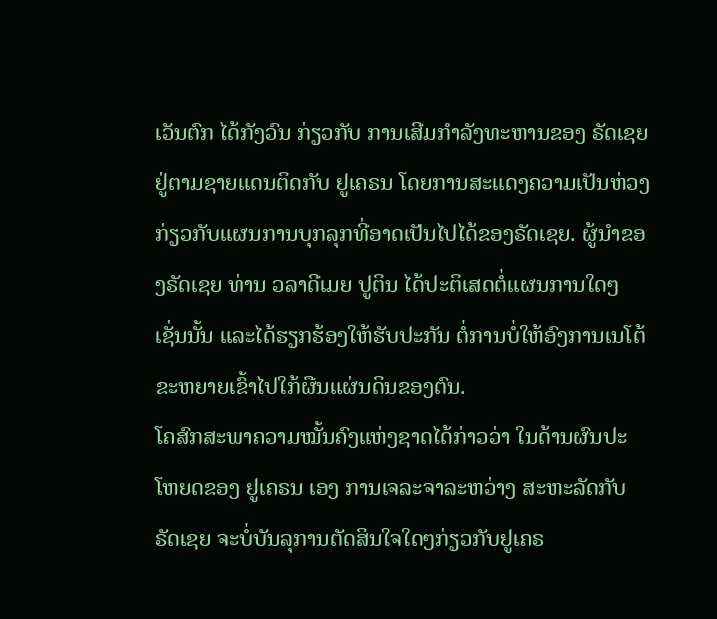ເວັນຕົກ ໄດ້ກັງວົນ ກ່ຽວກັບ ການເສີມກຳລັງທະຫານຂອງ ຣັດເຊຍ ຢູ່ຕາມຊາຍແດນຕິດກັບ ຢູເຄຣນ ໂດຍການສະແດງຄວາມເປັນຫ່ວງກ່ຽວກັບແຜນການບຸກລຸກທີ່ອາດເປັນໄປໄດ້ຂອງຣັດເຊຍ. ຜູ້ນຳຂອງຣັດເຊຍ ທ່ານ ວລາດີເມຍ ປູຕິນ ໄດ້ປະຕິເສດຕໍ່ແຜນການໃດໆເຊັ່ນນັ້ນ ແລະໄດ້ຮຽກຮ້ອງໃຫ້ຮັບປະກັນ ຕໍ່ການບໍ່ໃຫ້ອົງການເນໂຕ້ຂະຫຍາຍເຂົ້າໄປໃກ້ຜືນແຜ່ນດິນຂອງຕົນ.
ໂຄສົກສະພາຄວາມໝັ້ນຄົງແຫ່ງຊາດໄດ້ກ່າວວ່າ ໃນດ້ານຜົນປະໂຫຍດຂອງ ຢູເຄຣນ ເອງ ການເຈລະຈາລະຫວ່າງ ສະຫະລັດກັບຣັດເຊຍ ຈະບໍ່ບັນລຸການຕັດສິນໃຈໃດໆກ່ຽວກັບຢູເຄຣ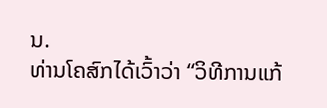ນ.
ທ່ານໂຄສົກໄດ້ເວົ້າວ່າ “ວິທີການແກ້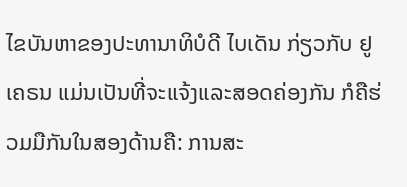ໄຂບັນຫາຂອງປະທານາທິບໍດີ ໄບເດັນ ກ່ຽວກັບ ຢູເຄຣນ ແມ່ນເປັນທີ່ຈະແຈ້ງແລະສອດຄ່ອງກັນ ກໍຄືຮ່ວມມືກັນໃນສອງດ້ານຄື: ການສະ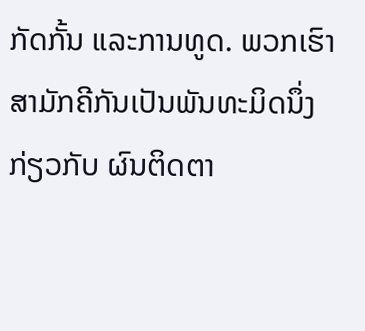ກັດກັ້ນ ແລະການທູດ. ພວກເຮົາສາມັກຄີກັນເປັນພັນທະມິດນຶ່ງ ກ່ຽວກັບ ຜົນຕິດຕາ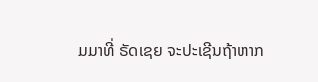ມມາທີ່ ຣັດເຊຍ ຈະປະເຊີນຖ້າຫາກ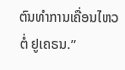ຕົນທຳການເຄື່ອນໄຫວຕໍ່ ຢູເຄຣນ.”